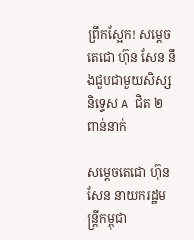ព្រឹកស្អែក! សម្ដេចតេជោ ហ៊ុន សែន នឹងជួបជាមួយសិស្សនិទ្ទេស A ជិត ២ ពាន់នាក់

សម្ដេចតេជោ ហ៊ុន សែន នាយករដ្ឋមន្ត្រីកម្ពុជា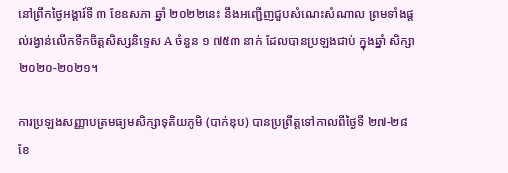នៅព្រឹកថ្ងៃអង្គារ៍ទី ៣ ខែឧសភា ឆ្នាំ ២០២២នេះ នឹងអញ្ជើញជួបសំណេះសំណាល ព្រមទាំងផ្ដល់រង្វាន់លើកទឹកចិត្តសិស្សនិទ្ទេស A ចំនួន ១ ៧៥៣ នាក់ ដែលបានប្រឡងជាប់ ក្នុងឆ្នាំ សិក្សា២០២០-២០២១។

ការប្រឡងសញ្ញាបត្រមធ្យមសិក្សាទុតិយភូមិ (បាក់ឌុប) បានប្រព្រឹត្តទៅកាលពីថ្ងៃទី ២៧-២៨ ខែ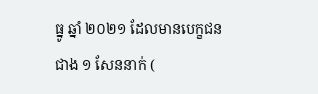ធ្នូ ឆ្នាំ ២០២១ ដែលមានបេក្ខជនជាង ១ សែននាក់ (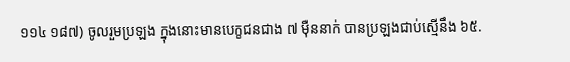១១៤ ១៨៧) ចូលរួមប្រឡង ក្នុងនោះមានបេក្ខជនជាង ៧ ម៉ឺននាក់ បានប្រឡងជាប់ស្មើនឹង ៦៥.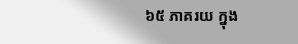៦៥ ភាគរយ ក្នុង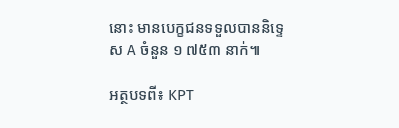នោះ មានបេក្ខជនទទួលបាននិទ្ទេស A ចំនួន ១ ៧៥៣ នាក់៕

អត្ថបទពី៖ KPT